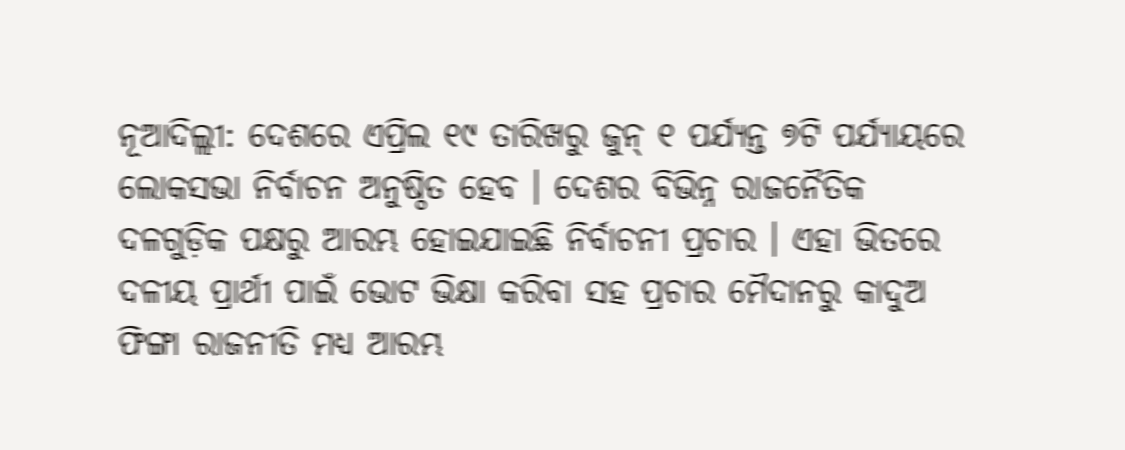ନୂଆଦିଲ୍ଲୀ: ଦେଶରେ ଏପ୍ରିଲ ୧୯ ତାରିଖରୁ ଜୁନ୍ ୧ ପର୍ଯ୍ୟନ୍ତ ୭ଟି ପର୍ଯ୍ୟାୟରେ ଲୋକସଭା ନିର୍ବାଚନ ଅନୁଷ୍ଠିତ ହେବ । ଦେଶର ବିଭିନ୍ନ ରାଜନୈତିକ ଦଳଗୁଡ଼ିକ ପକ୍ଷରୁ ଆରମ୍ଭ ହୋଇଯାଇଛି ନିର୍ବାଚନୀ ପ୍ରଚାର । ଏହା ଭିତରେ ଦଳୀୟ ପ୍ରାର୍ଥୀ ପାଇଁ ଭୋଟ ଭିକ୍ଷା କରିବା ସହ ପ୍ରଚାର ମୈଦାନରୁ କାଦୁଅ ଫିଙ୍ଗା ରାଜନୀତି ମଧ୍ୟ ଆରମ୍ଭ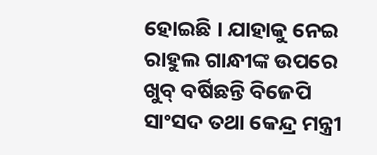ହୋଇଛି । ଯାହାକୁ ନେଇ ରାହୁଲ ଗାନ୍ଧୀଙ୍କ ଉପରେ ଖୁବ୍ ବର୍ଷିଛନ୍ତି ବିଜେପି ସାଂସଦ ତଥା କେନ୍ଦ୍ର ମନ୍ତ୍ରୀ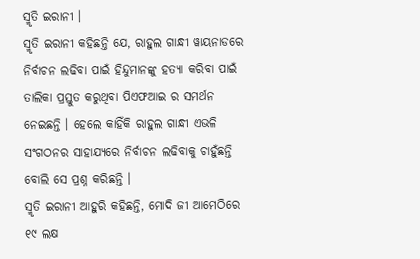ସ୍ମୃତି ଇରାନୀ ।
ସ୍ମୃତି ଇରାନୀ କହିଛନ୍ତି ଯେ, ରାହୁଲ ଗାନ୍ଧୀ ୱାୟନାଡରେ ନିର୍ବାଚନ ଲଢିବା ପାଇଁ ହିନ୍ଦୁମାନଙ୍କୁ ହତ୍ୟା କରିବା ପାଇଁ ତାଲିକା ପ୍ରସ୍ତୁତ କରୁଥିବା ପିଏଫଆଇ ର ସମର୍ଥନ ନେଇଛନ୍ତି । ହେଲେ କାହିଁକି ରାହୁଲ ଗାନ୍ଧୀ ଏଭଳି ସଂଗଠନର ସାହାଯ୍ୟରେ ନିର୍ବାଚନ ଲଢିବାକୁ ଚାହୁଁଛନ୍ତି ବୋଲି ସେ ପ୍ରଶ୍ନ କରିଛନ୍ତି ।
ସ୍ମୃତି ଇରାନୀ ଆହୁରି କହିଛନ୍ତି, ମୋଦି ଜୀ ଆମେଠିରେ ୧୯ ଲକ୍ଷ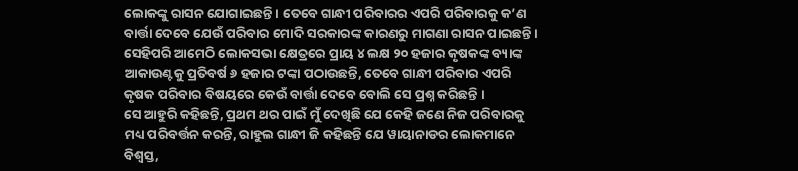ଲୋକଙ୍କୁ ରାସନ ଯୋଗାଇଛନ୍ତି । ତେବେ ଗାନ୍ଧୀ ପରିବାରର ଏପରି ପରିବାରକୁ କ’ଣ ବାର୍ତ୍ତା ଦେବେ ଯେଉଁ ପରିବାର ମୋଦି ସରକାରଙ୍କ କାରଣରୁ ମାଗଣା ରାସନ ପାଇଛନ୍ତି । ସେହିପରି ଆମେଠି ଲୋକସଭା କ୍ଷେତ୍ରରେ ପ୍ରାୟ ୪ ଲକ୍ଷ ୨୦ ହଜାର କୃଷକଙ୍କ ବ୍ୟାଙ୍କ ଆକାଉଣ୍ଟକୁ ପ୍ରତିବର୍ଷ ୬ ହଜାର ଟଙ୍କା ପଠାଉଛନ୍ତି, ତେବେ ଗାନ୍ଧୀ ପରିବାର ଏପରି କୃଷକ ପରିବାର ବିଷୟରେ କେଉଁ ବାର୍ତ୍ତା ଦେବେ ବୋଲି ସେ ପ୍ରଶ୍ନ କରିଛନ୍ତି ।
ସେ ଆହୁରି କହିଛନ୍ତି, ପ୍ରଥମ ଥର ପାଇଁ ମୁଁ ଦେଖିଛି ଯେ କେହି ଜଣେ ନିଜ ପରିବାରକୁ ମଧ୍ୟ ପରିବର୍ତ୍ତନ କରନ୍ତି, ରାହୁଲ ଗାନ୍ଧୀ ଜି କହିଛନ୍ତି ଯେ ୱାୟାନାଡର ଲୋକମାନେ ବିଶ୍ୱସ୍ତ,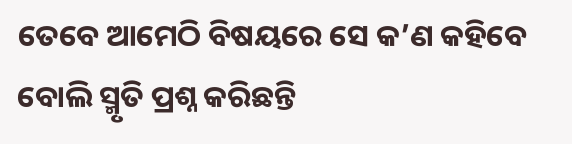ତେବେ ଆମେଠି ବିଷୟରେ ସେ କ’ଣ କହିବେ ବୋଲି ସ୍ମୃତି ପ୍ରଶ୍ନ କରିଛନ୍ତି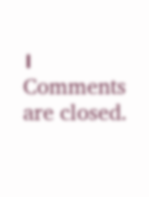।
Comments are closed.